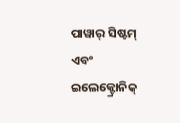ପାୱାର୍ ସିଷ୍ଟମ୍ ଏବଂ ଇଲେକ୍ଟ୍ରୋନିକ୍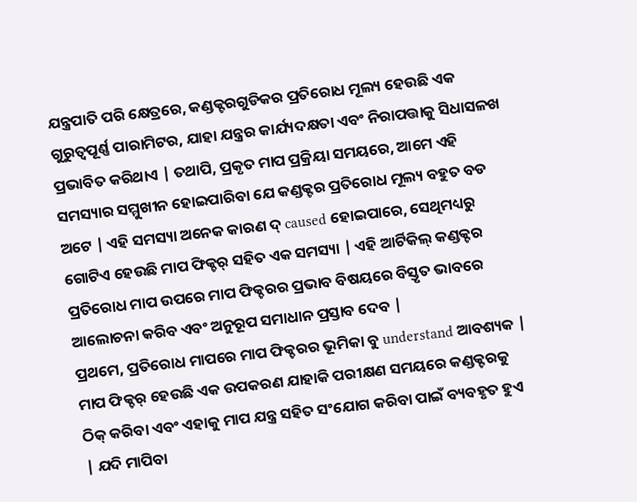ଯନ୍ତ୍ରପାତି ପରି କ୍ଷେତ୍ରରେ, କଣ୍ଡକ୍ଟରଗୁଡିକର ପ୍ରତିରୋଧ ମୂଲ୍ୟ ହେଉଛି ଏକ ଗୁରୁତ୍ୱପୂର୍ଣ୍ଣ ପାରାମିଟର, ଯାହା ଯନ୍ତ୍ରର କାର୍ଯ୍ୟଦକ୍ଷତା ଏବଂ ନିରାପତ୍ତାକୁ ସିଧାସଳଖ ପ୍ରଭାବିତ କରିଥାଏ | ତଥାପି, ପ୍ରକୃତ ମାପ ପ୍ରକ୍ରିୟା ସମୟରେ, ଆମେ ଏହି ସମସ୍ୟାର ସମ୍ମୁଖୀନ ହୋଇପାରିବା ଯେ କଣ୍ଡକ୍ଟର ପ୍ରତିରୋଧ ମୂଲ୍ୟ ବହୁତ ବଡ ଅଟେ | ଏହି ସମସ୍ୟା ଅନେକ କାରଣ ଦ୍ caused ହୋଇପାରେ, ସେଥିମଧ୍ୟରୁ ଗୋଟିଏ ହେଉଛି ମାପ ଫିକ୍ଚର୍ ସହିତ ଏକ ସମସ୍ୟା | ଏହି ଆର୍ଟିକିଲ୍ କଣ୍ଡକ୍ଟର ପ୍ରତିରୋଧ ମାପ ଉପରେ ମାପ ଫିକ୍ଚରର ପ୍ରଭାବ ବିଷୟରେ ବିସ୍ତୃତ ଭାବରେ ଆଲୋଚନା କରିବ ଏବଂ ଅନୁରୂପ ସମାଧାନ ପ୍ରସ୍ତାବ ଦେବ |
ପ୍ରଥମେ, ପ୍ରତିରୋଧ ମାପରେ ମାପ ଫିକ୍ଚରର ଭୂମିକା ବୁ understand ଆବଶ୍ୟକ | ମାପ ଫିକ୍ଚର୍ ହେଉଛି ଏକ ଉପକରଣ ଯାହାକି ପରୀକ୍ଷଣ ସମୟରେ କଣ୍ଡକ୍ଟରକୁ ଠିକ୍ କରିବା ଏବଂ ଏହାକୁ ମାପ ଯନ୍ତ୍ର ସହିତ ସଂଯୋଗ କରିବା ପାଇଁ ବ୍ୟବହୃତ ହୁଏ | ଯଦି ମାପିବା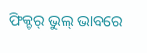ଫିକ୍ଚର୍ ଭୁଲ୍ ଭାବରେ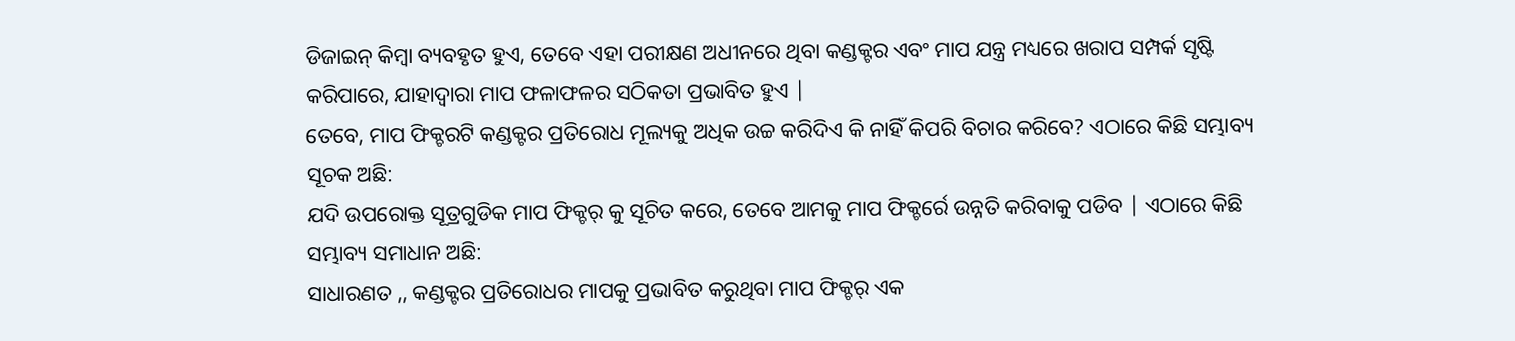ଡିଜାଇନ୍ କିମ୍ବା ବ୍ୟବହୃତ ହୁଏ, ତେବେ ଏହା ପରୀକ୍ଷଣ ଅଧୀନରେ ଥିବା କଣ୍ଡକ୍ଟର ଏବଂ ମାପ ଯନ୍ତ୍ର ମଧ୍ୟରେ ଖରାପ ସମ୍ପର୍କ ସୃଷ୍ଟି କରିପାରେ, ଯାହାଦ୍ୱାରା ମାପ ଫଳାଫଳର ସଠିକତା ପ୍ରଭାବିତ ହୁଏ |
ତେବେ, ମାପ ଫିକ୍ଚରଟି କଣ୍ଡକ୍ଟର ପ୍ରତିରୋଧ ମୂଲ୍ୟକୁ ଅଧିକ ଉଚ୍ଚ କରିଦିଏ କି ନାହିଁ କିପରି ବିଚାର କରିବେ? ଏଠାରେ କିଛି ସମ୍ଭାବ୍ୟ ସୂଚକ ଅଛି:
ଯଦି ଉପରୋକ୍ତ ସୂତ୍ରଗୁଡିକ ମାପ ଫିକ୍ଚର୍ କୁ ସୂଚିତ କରେ, ତେବେ ଆମକୁ ମାପ ଫିକ୍ଚର୍ରେ ଉନ୍ନତି କରିବାକୁ ପଡିବ | ଏଠାରେ କିଛି ସମ୍ଭାବ୍ୟ ସମାଧାନ ଅଛି:
ସାଧାରଣତ ,, କଣ୍ଡକ୍ଟର ପ୍ରତିରୋଧର ମାପକୁ ପ୍ରଭାବିତ କରୁଥିବା ମାପ ଫିକ୍ଚର୍ ଏକ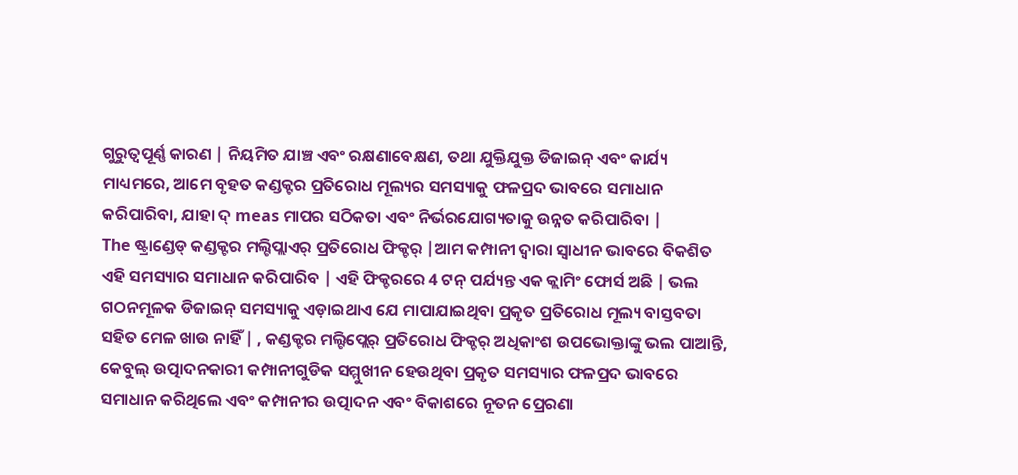ଗୁରୁତ୍ୱପୂର୍ଣ୍ଣ କାରଣ | ନିୟମିତ ଯାଞ୍ଚ ଏବଂ ରକ୍ଷଣାବେକ୍ଷଣ, ତଥା ଯୁକ୍ତିଯୁକ୍ତ ଡିଜାଇନ୍ ଏବଂ କାର୍ଯ୍ୟ ମାଧ୍ୟମରେ, ଆମେ ବୃହତ କଣ୍ଡକ୍ଟର ପ୍ରତିରୋଧ ମୂଲ୍ୟର ସମସ୍ୟାକୁ ଫଳପ୍ରଦ ଭାବରେ ସମାଧାନ କରିପାରିବା, ଯାହା ଦ୍ meas ମାପର ସଠିକତା ଏବଂ ନିର୍ଭରଯୋଗ୍ୟତାକୁ ଉନ୍ନତ କରିପାରିବା |
The ଷ୍ଟ୍ରାଣ୍ଡେଡ୍ କଣ୍ଡକ୍ଟର ମଲ୍ଟିପ୍ଲାଏର୍ ପ୍ରତିରୋଧ ଫିକ୍ଚର୍ |ଆମ କମ୍ପାନୀ ଦ୍ୱାରା ସ୍ୱାଧୀନ ଭାବରେ ବିକଶିତ ଏହି ସମସ୍ୟାର ସମାଧାନ କରିପାରିବ | ଏହି ଫିକ୍ଚରରେ 4 ଟନ୍ ପର୍ଯ୍ୟନ୍ତ ଏକ କ୍ଲାମିଂ ଫୋର୍ସ ଅଛି | ଭଲ ଗଠନମୂଳକ ଡିଜାଇନ୍ ସମସ୍ୟାକୁ ଏଡ଼ାଇଥାଏ ଯେ ମାପାଯାଇଥିବା ପ୍ରକୃତ ପ୍ରତିରୋଧ ମୂଲ୍ୟ ବାସ୍ତବତା ସହିତ ମେଳ ଖାଉ ନାହିଁ | , କଣ୍ଡକ୍ଟର ମଲ୍ଟିପ୍ଲେର୍ ପ୍ରତିରୋଧ ଫିକ୍ଚର୍ ଅଧିକାଂଶ ଉପଭୋକ୍ତାଙ୍କୁ ଭଲ ପାଆନ୍ତି, କେବୁଲ୍ ଉତ୍ପାଦନକାରୀ କମ୍ପାନୀଗୁଡିକ ସମ୍ମୁଖୀନ ହେଉଥିବା ପ୍ରକୃତ ସମସ୍ୟାର ଫଳପ୍ରଦ ଭାବରେ ସମାଧାନ କରିଥିଲେ ଏବଂ କମ୍ପାନୀର ଉତ୍ପାଦନ ଏବଂ ବିକାଶରେ ନୂତନ ପ୍ରେରଣା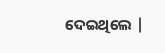ଦେଇଥିଲେ |